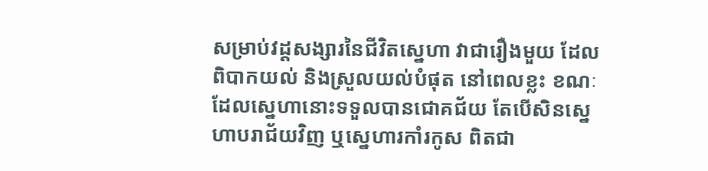សម្រាប់វដ្តសង្សារនៃជីវិតស្នេហា វាជារឿងមួយ ដែលពិបាកយល់ និងស្រួលយល់បំផុត នៅពេលខ្លះ ខណៈដែលស្នេហានោះទទួលបានជោគជ័យ តែបើសិនស្នេហាបរាជ័យវិញ ឬស្នេហារកាំរកូស ពិតជា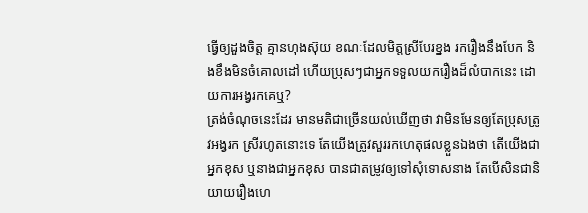ធ្វើឲ្យដួងចិត្ត គ្មានហុងស៊ុយ ខណៈដែលមិត្តស្រីបែរខ្នង រករឿងនឹងបែក និងខឹងមិនចំគោលដៅ ហើយប្រុសៗជាអ្នកទទួលយករឿងដ៏លំបាកនេះ ដោយការអង្វរកគេឬ?
ត្រង់ចំណុចនេះដែរ មានមតិជាច្រើនយល់ឃើញថា វាមិនមែនឲ្យតែប្រុសត្រូវអង្វរក ស្រីរហូតនោះទេ តែយើងត្រូវសួររកហេតុផលខ្លួនឯងថា តើយើងជាអ្នកខុស ឬនាងជាអ្នកខុស បានជាតម្រូវឲ្យទៅសុំទោសនាង តែបើសិនជានិយាយរឿងហេ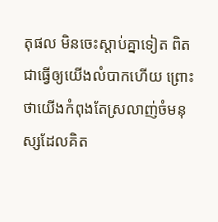តុផល មិនចេះស្តាប់គ្នាទៀត ពិតជាធ្វើឲ្យយើងលំបាកហើយ ព្រោះថាយើងកំពុងតែស្រលាញ់ចំមនុស្សដែលគិត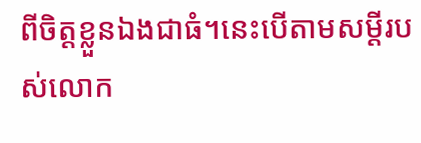ពីចិត្តខ្លួនឯងជាធំ។នេះបើតាមសម្តីរបស់លោក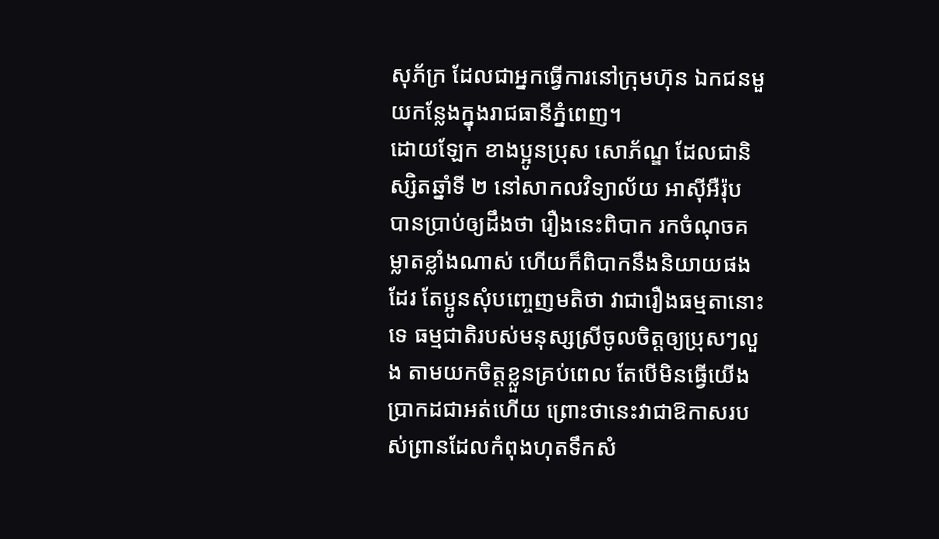សុភ័ក្រ ដែលជាអ្នកធ្វើការនៅក្រុមហ៊ុន ឯកជនមួយកន្លែងក្នុងរាជធានីភ្នំពេញ។
ដោយឡែក ខាងប្អូនប្រុស សោភ័ណ្ឌ ដែលជានិស្សិតឆ្នាំទី ២ នៅសាកលវិទ្យាល័យ អាស៊ីអឺរ៉ុប បានប្រាប់ឲ្យដឹងថា រឿងនេះពិបាក រកចំណុចគម្លាតខ្លាំងណាស់ ហើយក៏ពិបាកនឹងនិយាយផងដែរ តែប្អូនសុំបញ្ចេញមតិថា វាជារឿងធម្មតានោះទេ ធម្មជាតិរបស់មនុស្សស្រីចូលចិត្តឲ្យប្រុសៗលួង តាមយកចិត្តខ្លួនគ្រប់ពេល តែបើមិនធ្វើយើងប្រាកដជាអត់ហើយ ព្រោះថានេះវាជាឱកាសរបស់ព្រានដែលកំពុងហុតទឹកសំ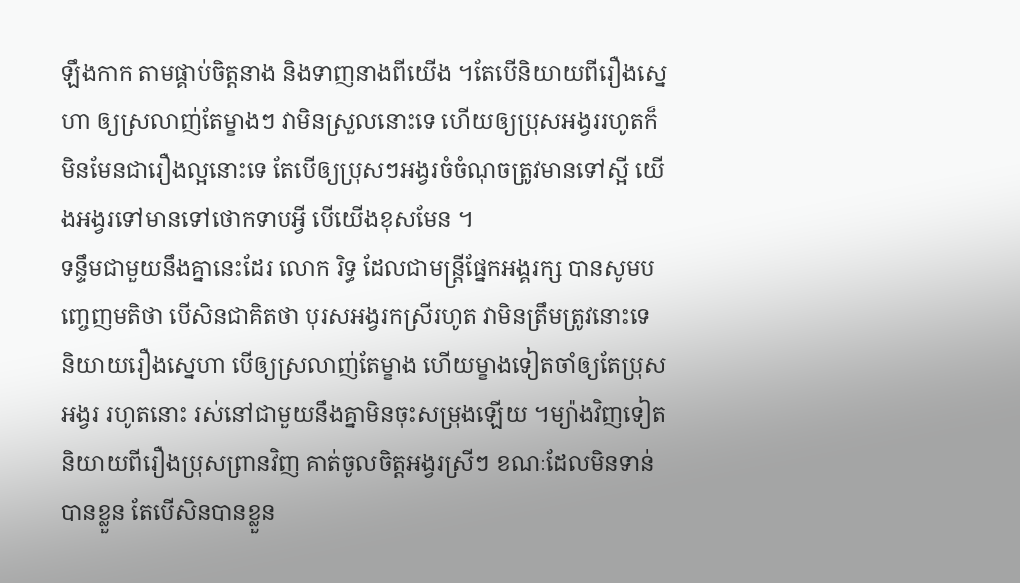ឡឹងកាក តាមផ្គាប់ចិត្តនាង និងទាញនាងពីយើង ។តែបើនិយាយពីរឿងស្នេហា ឲ្យស្រលាញ់តែម្ខាងៗ វាមិនស្រួលនោះទេ ហើយឲ្យប្រុសអង្វររហូតក៏មិនមែនជារឿងល្អនោះទេ តែបើឲ្យប្រុសៗអង្វរចំចំណុចត្រូវមានទៅស្អី យើងអង្វរទៅមានទៅថោកទាបអ្វី បើយើងខុសមែន ។
ទន្ទឹមជាមួយនឹងគ្នានេះដែរ លោក រិទ្ធ ដែលជាមន្ត្រីផ្នែកអង្គរក្ស បានសូមបញ្ចេញមតិថា បើសិនជាគិតថា បុរសអង្វរកស្រីរហូត វាមិនត្រឹមត្រូវនោះទេ និយាយរឿងស្នេហា បើឲ្យស្រលាញ់តែម្ខាង ហើយម្ខាងទៀតចាំឲ្យតែប្រុសអង្វរ រហូតនោះ រស់នៅជាមួយនឹងគ្នាមិនចុះសម្រុងឡើយ ។ម្យ៉ាងវិញទៀត និយាយពីរឿងប្រុសព្រានវិញ គាត់ចូលចិត្តអង្វរស្រីៗ ខណៈដែលមិនទាន់បានខ្លួន តែបើសិនបានខ្លួន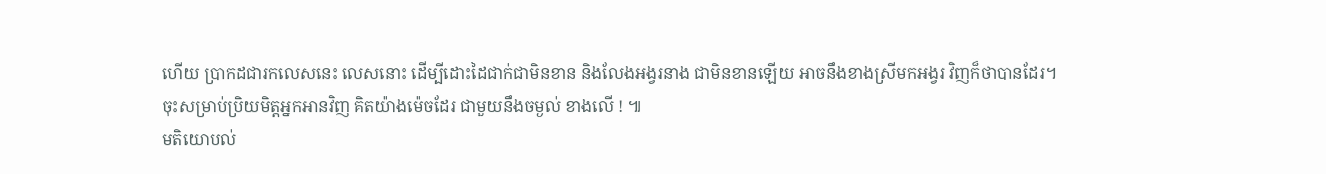ហើយ ប្រាកដជារកលេសនេះ លេសនោះ ដើម្បីដោះដៃជាក់ជាមិនខាន និងលែងអង្វរនាង ជាមិនខានឡើយ អាចនឹងខាងស្រីមកអង្វរ វិញក៏ថាបានដែរ។
ចុះសម្រាប់ប្រិយមិត្តអ្នកអានវិញ គិតយ៉ាងម៉េចដែរ ជាមួយនឹងចម្ងល់ ខាងលើ ! ៕
មតិយោបល់